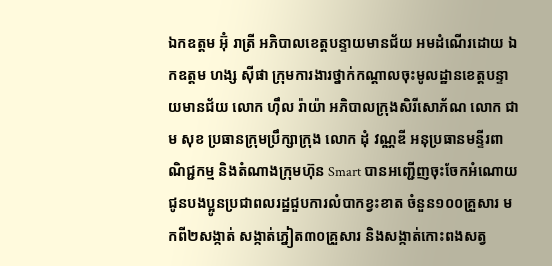ឯកឧត្តម អ៊ុំ រាត្រី អភិបាលខេត្តបន្ទាយមានជ័យ អមដំណើរដោយ ឯកឧត្តម ហង្ស ស៊ីផា ក្រុមការងារថ្នាក់កណ្តាលចុះមូលដ្ឋានខេត្តបន្ទាយមានជ័យ លោក ហ៊ឹល រ៉ាយ៉ា អភិបាលក្រុងសិរីសោភ័ណ លោក ជាម សុខ ប្រធានក្រុមប្រឹក្សាក្រុង លោក ដុំ វណ្ណឌី អនុប្រធានមន្ទីរពាណិជ្ជកម្ម និងតំណាងក្រុមហ៊ុន Smart បានអញ្ជើញចុះចែកអំណោយជូនបងប្អូនប្រជាពលរដ្ឋជួបការលំបាកខ្វះខាត ចំនួន១០០គ្រួសារ មកពី២សង្កាត់ សង្កាត់ភ្នៀត៣០គ្រួសារ និងសង្កាត់កោះពងសត្វ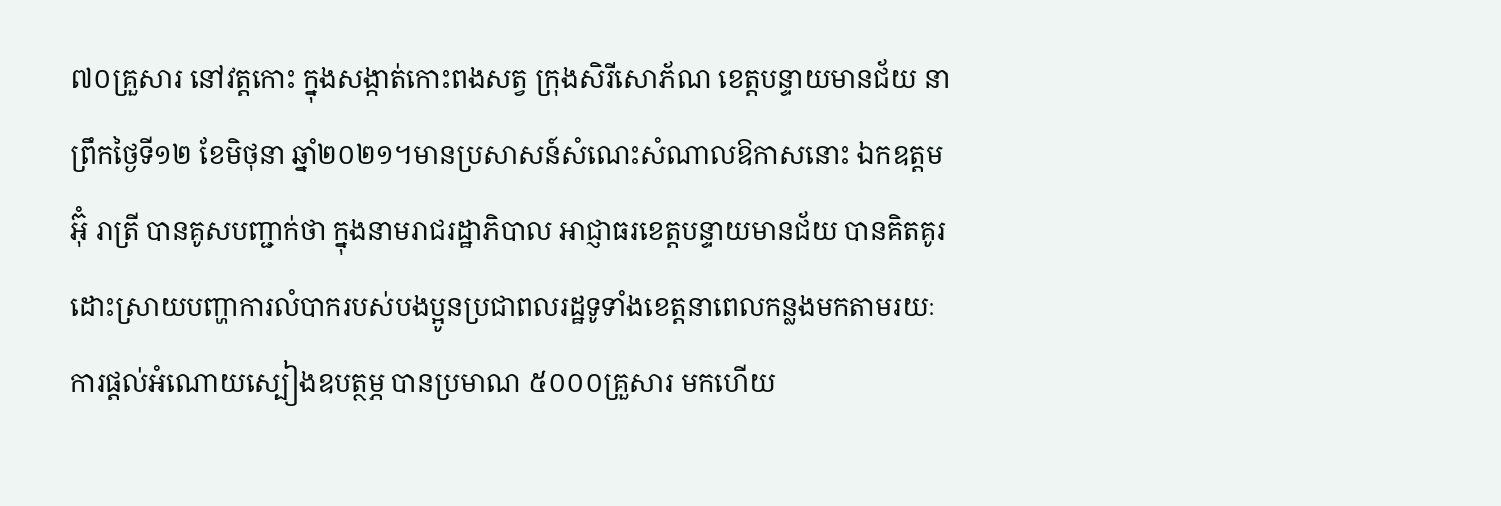៧០គ្រួសារ នៅវត្តកោះ ក្នុងសង្កាត់កោះពងសត្វ ក្រុងសិរីសោភ័ណ ខេត្តបន្ទាយមានជ័យ នាព្រឹកថ្ងៃទី១២ ខែមិថុនា ឆ្នាំ២០២១។មានប្រសាសន៍សំណេះសំណាលឱកាសនោះ ឯកឧត្តម អ៊ុំ រាត្រី បានគូសបញ្ជាក់ថា ក្នុងនាមរាជរដ្ឋាភិបាល អាជ្ញាធរខេត្តបន្ទាយមានជ័យ បានគិតគូរដោះស្រាយបញ្ហាការលំបាករបស់បងប្អូនប្រជាពលរដ្ឋទូទាំងខេត្តនាពេលកន្លងមកតាមរយៈការផ្តល់អំណោយស្បៀងឧបត្ថម្ភ បានប្រមាណ ៥០០០គ្រួសារ មកហើយ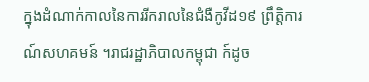ក្នុងដំណាក់កាលនៃការរីករាលនៃជំងឺកូវីដ១៩ ព្រឹត្តិការណ៍សហគមន៍ ។រាជរដ្ឋាភិបាលកម្ពុជា ក៍ដូច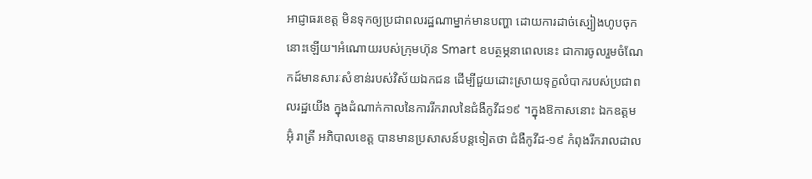អាជ្ញាធរខេត្ត មិនទុកឲ្យប្រជាពលរដ្ឋណាម្នាក់មានបញ្ហា ដោយការដាច់ស្បៀងហូបចុកនោះឡើយ។អំណោយរបស់ក្រុមហ៊ុន Smart ឧបត្ថម្ភនាពេលនេះ ជាការចូលរួមចំណែកដ៍មានសារៈសំខាន់របស់វិស័យឯកជន ដើម្បីជួយដោះស្រាយទុក្ខលំបាករបស់ប្រជាពលរដ្ឋយើង ក្នុងដំណាក់កាលនៃការរីករាលនៃជំងឺកូវីដ១៩ ។ក្នុងឱកាសនោះ ឯកឧត្តម អ៊ុំ រាត្រី អភិបាលខេត្ត បានមានប្រសាសន៍បន្តទៀតថា ជំងឺកូវីដ-១៩ កំពុងរីករាលដាល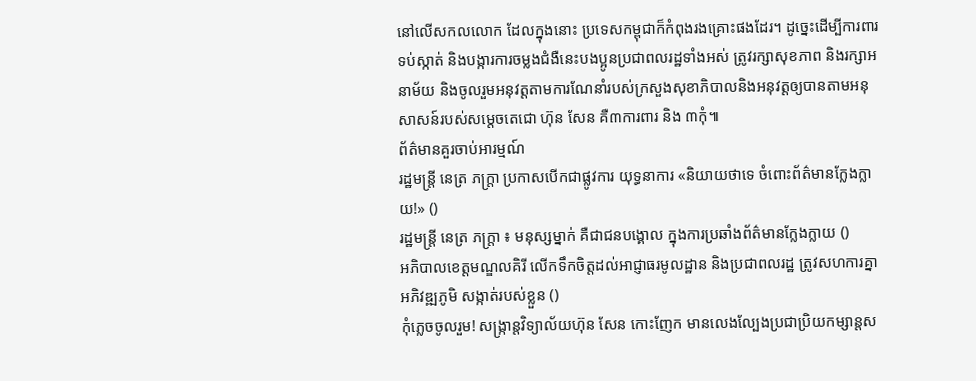នៅលើសកលលោក ដែលក្នុងនោះ ប្រទេសកម្ពុជាក៏កំពុងរងគ្រោះផងដែរ។ ដូច្នេះដើម្បីការពារ ទប់ស្កាត់ និងបង្ការការចម្លងជំងឺនេះបងប្អូនប្រជាពលរដ្ឋទាំងអស់ ត្រូវរក្សាសុខភាព និងរក្សាអនាម័យ និងចូលរួមអនុវត្តតាមការណែនាំរបស់ក្រសួងសុខាភិបាលនិងអនុវត្តឲ្យបានតាមអនុសាសន៍របស់សម្តេចតេជោ ហ៊ុន សែន គឺ៣ការពារ និង ៣កុំ៕
ព័ត៌មានគួរចាប់អារម្មណ៍
រដ្ឋមន្ត្រី នេត្រ ភក្ត្រា ប្រកាសបើកជាផ្លូវការ យុទ្ធនាការ «និយាយថាទេ ចំពោះព័ត៌មានក្លែងក្លាយ!» ()
រដ្ឋមន្ត្រី នេត្រ ភក្ត្រា ៖ មនុស្សម្នាក់ គឺជាជនបង្គោល ក្នុងការប្រឆាំងព័ត៌មានក្លែងក្លាយ ()
អភិបាលខេត្តមណ្ឌលគិរី លើកទឹកចិត្តដល់អាជ្ញាធរមូលដ្ឋាន និងប្រជាពលរដ្ឋ ត្រូវសហការគ្នាអភិវឌ្ឍភូមិ សង្កាត់របស់ខ្លួន ()
កុំភ្លេចចូលរួម! សង្ក្រាន្តវិទ្យាល័យហ៊ុន សែន កោះញែក មានលេងល្បែងប្រជាប្រិយកម្សាន្តស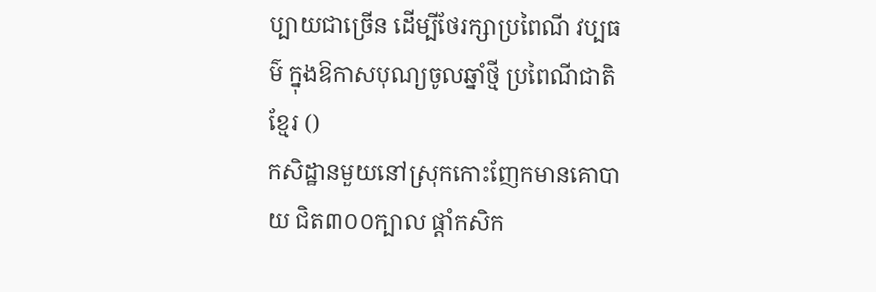ប្បាយជាច្រើន ដើម្បីថែរក្សាប្រពៃណី វប្បធម៌ ក្នុងឱកាសបុណ្យចូលឆ្នាំថ្មី ប្រពៃណីជាតិខ្មែរ ()
កសិដ្ឋានមួយនៅស្រុកកោះញែកមានគោបាយ ជិត៣០០ក្បាល ផ្ដាំកសិក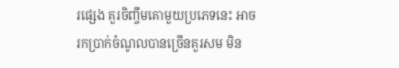រផ្សេង គួរចិញ្ចឹមគោមួយប្រភេទនេះ អាចរកប្រាក់ចំណូលបានច្រើនគួរសម មិន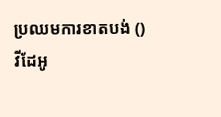ប្រឈមការខាតបង់ ()
វីដែអូ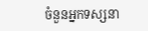ចំនួនអ្នកទស្សនា